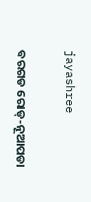jayashree

ବରଗଡ ରୋଡ୍-ନୂଆପଡା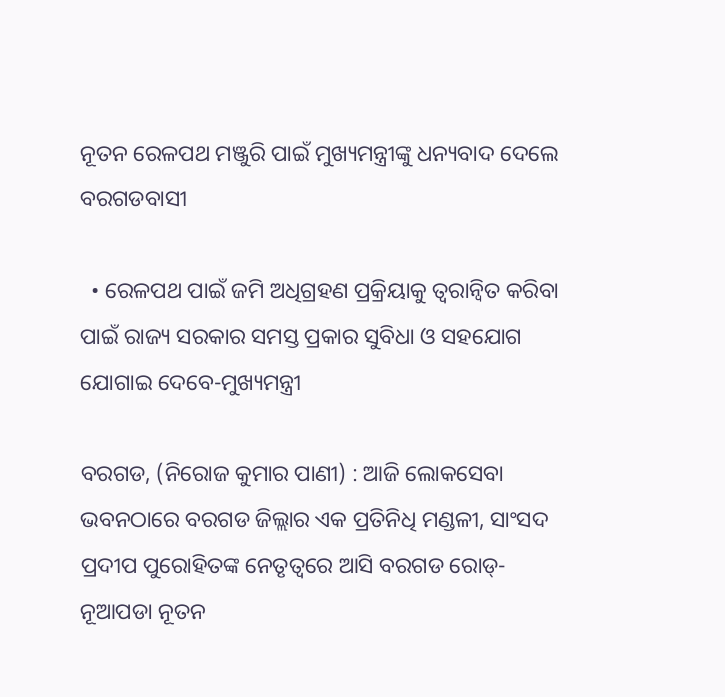ନୂତନ ରେଳପଥ ମଞ୍ଜୁରି ପାଇଁ ମୁଖ୍ୟମନ୍ତ୍ରୀଙ୍କୁ ଧନ୍ୟବାଦ ଦେଲେ ବରଗଡବାସୀ

  • ରେଳପଥ ପାଇଁ ଜମି ଅଧିଗ୍ରହଣ ପ୍ରକ୍ରିୟାକୁ ତ୍ୱରାନ୍ୱିତ କରିବା ପାଇଁ ରାଜ୍ୟ ସରକାର ସମସ୍ତ ପ୍ରକାର ସୁବିଧା ଓ ସହଯୋଗ ଯୋଗାଇ ଦେବେ-ମୁଖ୍ୟମନ୍ତ୍ରୀ

ବରଗଡ, (ନିରୋଜ କୁମାର ପାଣୀ) : ଆଜି ଲୋକସେବା ଭବନଠାରେ ବରଗଡ ଜିଲ୍ଲାର ଏକ ପ୍ରତିନିଧି ମଣ୍ଡଳୀ, ସାଂସଦ ପ୍ରଦୀପ ପୁରୋହିତଙ୍କ ନେତୃତ୍ୱରେ ଆସି ବରଗଡ ରୋଡ୍-ନୂଆପଡା ନୂତନ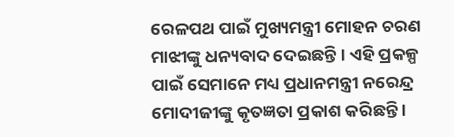ରେଳପଥ ପାଇଁ ମୁଖ୍ୟମନ୍ତ୍ରୀ ମୋହନ ଚରଣ ମାଝୀଙ୍କୁ ଧନ୍ୟବାଦ ଦେଇଛନ୍ତି । ଏହି ପ୍ରକଳ୍ପ ପାଇଁ ସେମାନେ ମଧ୍ୟ ପ୍ରଧାନମନ୍ତ୍ରୀ ନରେନ୍ଦ୍ର ମୋଦୀଜୀଙ୍କୁ କୃତଜ୍ଞତା ପ୍ରକାଶ କରିଛନ୍ତି ।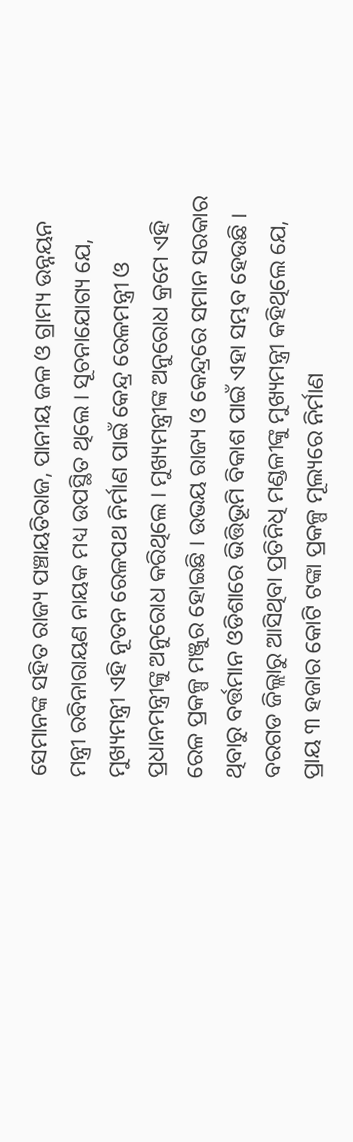ସେମାନଙ୍କ ସହିତ ରାଜ୍ୟ ପଞ୍ଚାୟତିରାଜ, ପାନୀୟ ଜଳ ଓ ଗ୍ରାମ୍ୟ ଉନ୍ନୟନ ମନ୍ତ୍ରୀ ରବିନାରାୟଣ ନାୟକ ମଧ୍ୟ ଉପସ୍ଥିତ ଥିଲେ । ସୂଚନାଯୋଗ୍ୟ ଯେ, ମୁଖ୍ୟମନ୍ତ୍ରୀ ଏହି ନୂତନ ରେଳପଥ ନିର୍ମାଣ ପାଇଁ କେନ୍ଦ୍ର ରେଳମନ୍ତ୍ରୀ ଓ ପ୍ରଧାନମନ୍ତ୍ରୀଙ୍କୁ ଅନୁରୋଧ କରିଥିଲେ । ମୁଖ୍ୟମନ୍ତ୍ରୀଙ୍କ ଅନୁରୋଧ କ୍ରମେ ଏହି ରେଳ ପ୍ରକଳ୍ପ ମଞ୍ଜୁର ହୋଇଛି । ଉଭୟ ରାଜ୍ୟ ଓ କେନ୍ଦ୍ରରେ ସମାନ ସରକାର ଥିବାରୁ ବର୍ତ୍ତମାନ ଓଡିଶାରେ ଭିତ୍ତିଭୂମି ବିକାଶ ପାଇଁ ଏହା ସମ୍ଭବ ହେଉଛି । ବରଗଡ ଜିଲ୍ଲାରୁ ଆସିଥିବା ପ୍ରତିନିଧି ମଣ୍ଡଳୀଙ୍କୁ ମୁଖ୍ୟମନ୍ତ୍ରୀ କହିଥିଲେ ଯେ, ପ୍ରାୟ ୩ ହଜାର କୋଟି ଟଙ୍କା ପ୍ରକଳ୍ପ ମୂଲ୍ୟରେ ନିର୍ମାଣ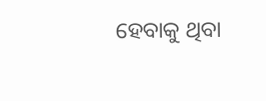ହେବାକୁ ଥିବା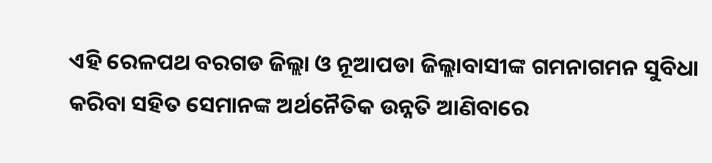ଏହି ରେଳପଥ ବରଗଡ ଜିଲ୍ଲା ଓ ନୂଆପଡା ଜିଲ୍ଲାବାସୀଙ୍କ ଗମନାଗମନ ସୁବିଧା କରିବା ସହିତ ସେମାନଙ୍କ ଅର୍ଥନୈତିକ ଉନ୍ନତି ଆଣିବାରେ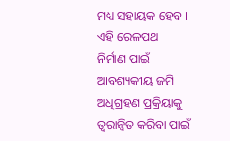ମଧ୍ୟ ସହାୟକ ହେବ । ଏହି ରେଳପଥ ନିର୍ମାଣ ପାଇଁ ଆବଶ୍ୟକୀୟ ଜମି ଅଧିଗ୍ରହଣ ପ୍ରକ୍ରିୟାକୁ ତ୍ୱରାନ୍ୱିତ କରିବା ପାଇଁ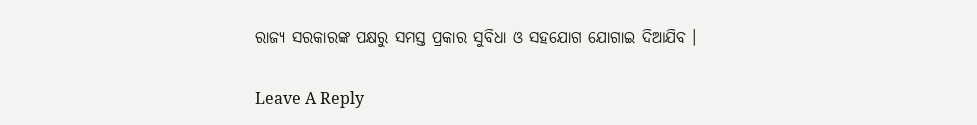ରାଜ୍ୟ ସରକାରଙ୍କ ପକ୍ଷରୁ ସମସ୍ତ ପ୍ରକାର ସୁବିଧା ଓ ସହଯୋଗ ଯୋଗାଇ ଦିଆଯିବ ।

Leave A Reply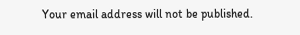Your email address will not be published.